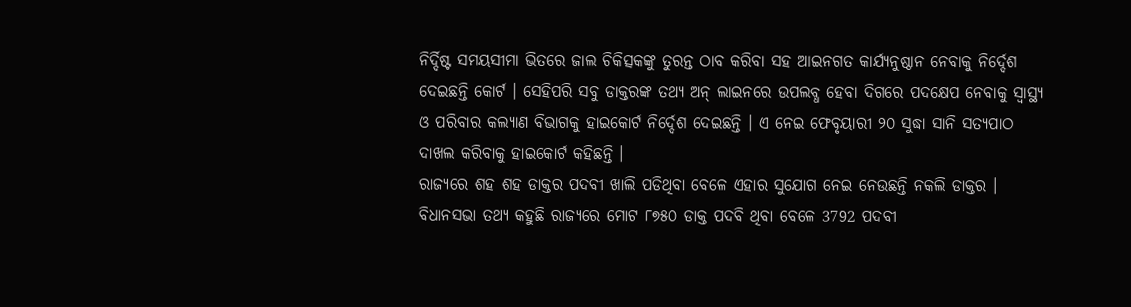ନିର୍ଦ୍ଦିଷ୍ଟ ସମୟସୀମା ଭିତରେ ଜାଲ ଚିକିତ୍ସକଙ୍କୁ ତୁରନ୍ତ ଠାବ କରିବା ସହ ଆଇନଗତ କାର୍ଯ୍ୟନୁଷ୍ଠାନ ନେବାକୁ ନିର୍ଦ୍ଦେଶ ଦେଇଛନ୍ତି କୋର୍ଟ । ସେହିପରି ସବୁ ଡାକ୍ତରଙ୍କ ତଥ୍ୟ ଅନ୍ ଲାଇନରେ ଉପଲବ୍ଧ ହେବା ଦିଗରେ ପଦକ୍ଷେପ ନେବାକୁ ସ୍ବାସ୍ଥ୍ୟ ଓ ପରିବାର କଲ୍ୟାଣ ବିଭାଗକୁ ହାଇକୋର୍ଟ ନିର୍ଦ୍ଦେଶ ଦେଇଛନ୍ତି । ଏ ନେଇ ଫେବୃୟାରୀ ୨୦ ସୁଦ୍ଧା ସାନି ସତ୍ୟପାଠ ଦାଖଲ କରିବାକୁ ହାଇକୋର୍ଟ କହିଛନ୍ତି ।
ରାଜ୍ୟରେ ଶହ ଶହ ଡାକ୍ତର ପଦବୀ ଖାଲି ପଡିଥିବା ବେଳେ ଏହାର ସୁଯୋଗ ନେଇ ନେଉଛନ୍ତି ନକଲି ଡାକ୍ତର । ବିଧାନସଭା ତଥ୍ୟ କହୁଛି ରାଜ୍ୟରେ ମୋଟ ୮୭୫୦ ଡାକ୍ତ ପଦବି ଥିବା ବେଳେ 3792 ପଦବୀ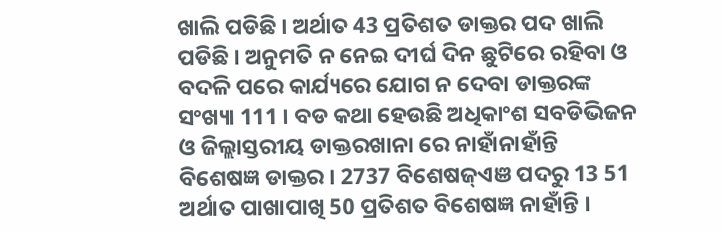ଖାଲି ପଡିଛି । ଅର୍ଥାତ 43 ପ୍ରତିଶତ ଡାକ୍ତର ପଦ ଖାଲି ପଡିଛି । ଅନୁମତି ନ ନେଇ ଦୀର୍ଘ ଦିନ ଛୁଟିରେ ରହିବା ଓ ବଦଳି ପରେ କାର୍ଯ୍ୟରେ ଯୋଗ ନ ଦେବା ଡାକ୍ତରଙ୍କ ସଂଖ୍ୟା 111 । ବଡ କଥା ହେଉଛି ଅଧିକାଂଶ ସବଡିଭିଜନ ଓ ଜିଲ୍ଲାସ୍ତରୀୟ ଡାକ୍ତରଖାନା ରେ ନାହାଁନାହାଁନ୍ତି ବିଶେଷଜ୍ଞ ଡାକ୍ତର । 2737 ବିଶେଷଜ୍ଏଞ ପଦରୁ 13 51 ଅର୍ଥାତ ପାଖାପାଖି 50 ପ୍ରତିଶତ ବିଶେଷଜ୍ଞ ନାହାଁନ୍ତି ।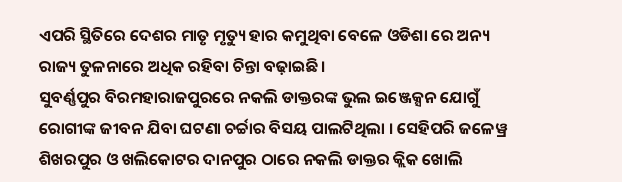ଏପରି ସ୍ଥିତିରେ ଦେଶର ମାତୃ ମୃତ୍ୟୁ ହାର କମୁଥିବା ବେଳେ ଓଡିଶା ରେ ଅନ୍ୟ ରାଜ୍ୟ ତୁଳନାରେ ଅଧିକ ରହିବା ଚିନ୍ତା ବଢ଼ାଇଛି ।
ସୁବର୍ଣ୍ଣପୁର ବିରମହାରାଜପୁରରେ ନକଲି ଡାକ୍ତରଙ୍କ ଭୁଲ ଇଞ୍ଜେକ୍ସନ ଯୋଗୁଁ ରୋଗୀଙ୍କ ଜୀବନ ଯିବା ଘଟଣା ଚର୍ଚ୍ଚାର ବିସୟ ପାଲଟିଥିଲା । ସେହିପରି ଜଳେୱ୍ର ଶିଖରପୁର ଓ ଖଲିକୋଟର ଦାନପୁର ଠାରେ ନକଲି ଡାକ୍ତର କ୍ଲିକ ଖୋଲି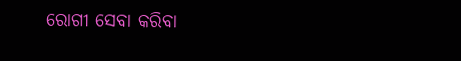ରୋଗୀ ସେବା କରିବା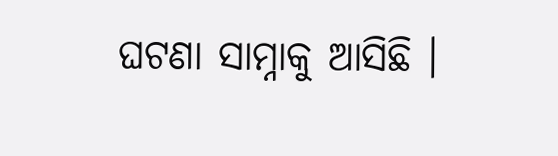ଘଟଣା ସାମ୍ନାକୁ ଆସିଛି ।